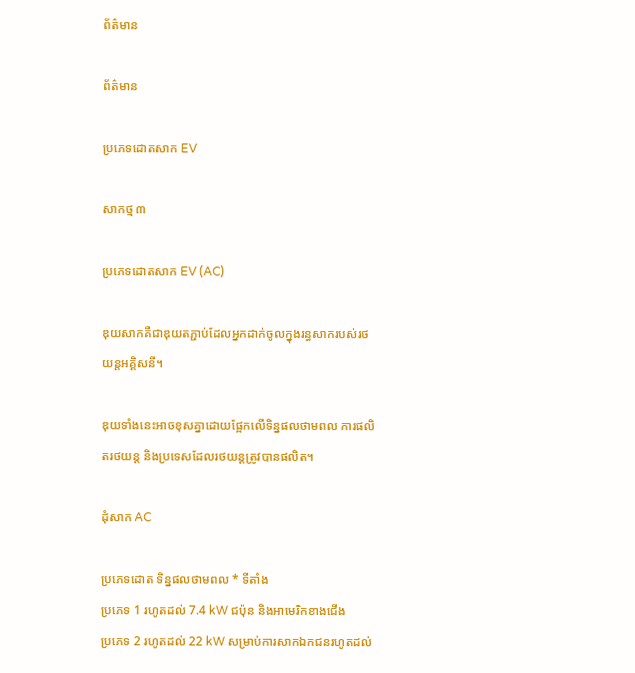ព័ត៌មាន

ព័ត៌មាន

ប្រភេទដោតសាក EV

សាកថ្ម ៣

ប្រភេទដោតសាក EV (AC)

ឌុយសាកគឺជាឌុយតភ្ជាប់ដែលអ្នកដាក់ចូលក្នុងរន្ធសាករបស់រថយន្តអគ្គិសនី។

ឌុយទាំងនេះអាចខុសគ្នាដោយផ្អែកលើទិន្នផលថាមពល ការផលិតរថយន្ត និងប្រទេសដែលរថយន្តត្រូវបានផលិត។

ដុំសាក AC

ប្រភេទដោត ទិន្នផលថាមពល * ទីតាំង
ប្រភេទ 1 រហូតដល់ 7.4 kW ជប៉ុន និងអាមេរិកខាងជើង
ប្រភេទ 2 រហូតដល់ 22 kW សម្រាប់ការសាកឯកជនរហូតដល់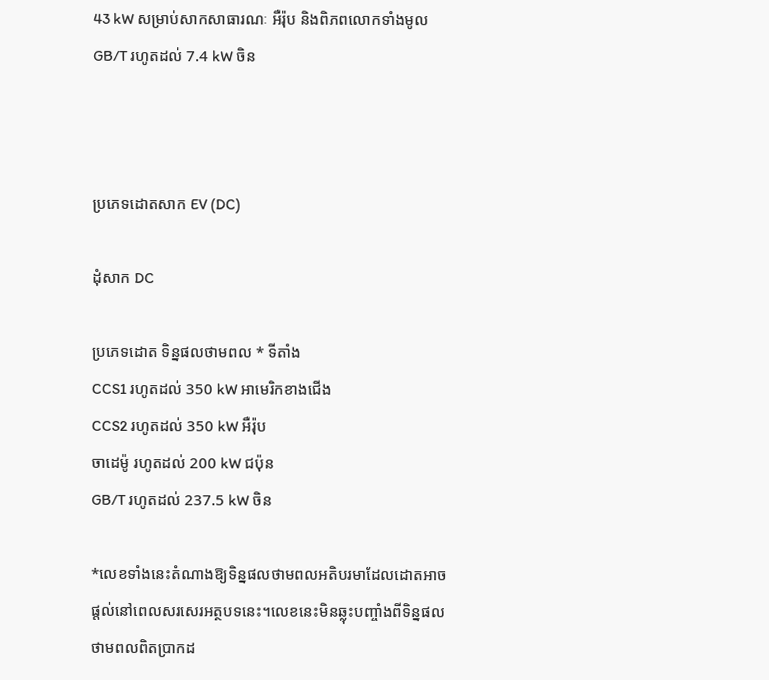43 kW សម្រាប់សាកសាធារណៈ អឺរ៉ុប និងពិភពលោកទាំងមូល
GB/T រហូតដល់ 7.4 kW ចិន



ប្រភេទដោតសាក EV (DC)

ដុំសាក DC

ប្រភេទដោត ទិន្នផលថាមពល * ទីតាំង
CCS1 រហូតដល់ 350 kW អាមេរិកខាងជើង
CCS2 រហូតដល់ 350 kW អឺរ៉ុប
ចាដេម៉ូ រហូតដល់ 200 kW ជប៉ុន
GB/T រហូតដល់ 237.5 kW ចិន

*លេខទាំងនេះតំណាងឱ្យទិន្នផលថាមពលអតិបរមាដែលដោតអាចផ្តល់នៅពេលសរសេរអត្ថបទនេះ។លេខនេះមិនឆ្លុះបញ្ចាំងពីទិន្នផលថាមពលពិតប្រាកដ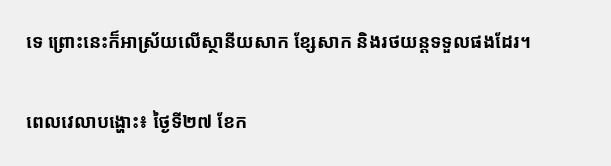ទេ ព្រោះនេះក៏អាស្រ័យលើស្ថានីយសាក ខ្សែសាក និងរថយន្តទទួលផងដែរ។


ពេលវេលាបង្ហោះ៖ ថ្ងៃទី២៧ ខែក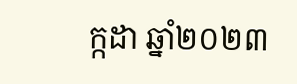ក្កដា ឆ្នាំ២០២៣